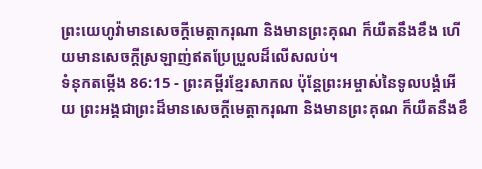ព្រះយេហូវ៉ាមានសេចក្ដីមេត្តាករុណា និងមានព្រះគុណ ក៏យឺតនឹងខឹង ហើយមានសេចក្ដីស្រឡាញ់ឥតប្រែប្រួលដ៏លើសលប់។
ទំនុកតម្កើង 86:15 - ព្រះគម្ពីរខ្មែរសាកល ប៉ុន្តែព្រះអម្ចាស់នៃទូលបង្គំអើយ ព្រះអង្គជាព្រះដ៏មានសេចក្ដីមេត្តាករុណា និងមានព្រះគុណ ក៏យឺតនឹងខឹ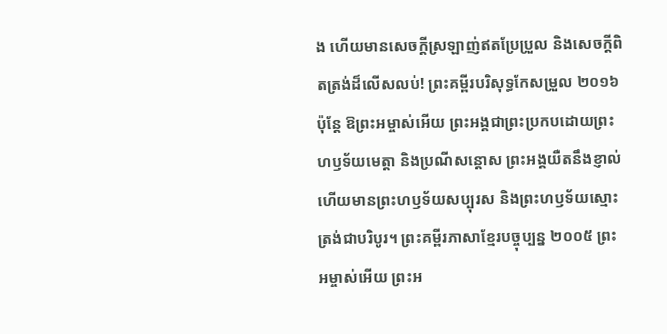ង ហើយមានសេចក្ដីស្រឡាញ់ឥតប្រែប្រួល និងសេចក្ដីពិតត្រង់ដ៏លើសលប់! ព្រះគម្ពីរបរិសុទ្ធកែសម្រួល ២០១៦ ប៉ុន្ដែ ឱព្រះអម្ចាស់អើយ ព្រះអង្គជាព្រះប្រកបដោយព្រះហឫទ័យមេត្តា និងប្រណីសន្ដោស ព្រះអង្គយឺតនឹងខ្ញាល់ ហើយមានព្រះហឫទ័យសប្បុរស និងព្រះហឫទ័យស្មោះត្រង់ជាបរិបូរ។ ព្រះគម្ពីរភាសាខ្មែរបច្ចុប្បន្ន ២០០៥ ព្រះអម្ចាស់អើយ ព្រះអ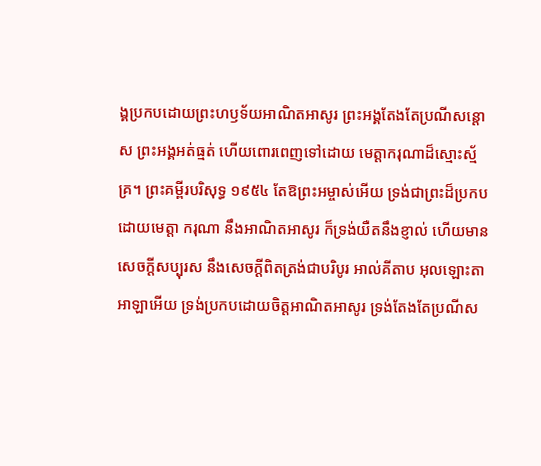ង្គប្រកបដោយព្រះហឫទ័យអាណិតអាសូរ ព្រះអង្គតែងតែប្រណីសន្ដោស ព្រះអង្គអត់ធ្មត់ ហើយពោរពេញទៅដោយ មេត្តាករុណាដ៏ស្មោះស្ម័គ្រ។ ព្រះគម្ពីរបរិសុទ្ធ ១៩៥៤ តែឱព្រះអម្ចាស់អើយ ទ្រង់ជាព្រះដ៏ប្រកបដោយមេត្តា ករុណា នឹងអាណិតអាសូរ ក៏ទ្រង់យឺតនឹងខ្ញាល់ ហើយមានសេចក្ដីសប្បុរស នឹងសេចក្ដីពិតត្រង់ជាបរិបូរ អាល់គីតាប អុលឡោះតាអាឡាអើយ ទ្រង់ប្រកបដោយចិត្តអាណិតអាសូរ ទ្រង់តែងតែប្រណីស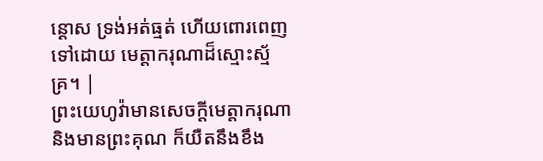ន្ដោស ទ្រង់អត់ធ្មត់ ហើយពោរពេញទៅដោយ មេត្តាករុណាដ៏ស្មោះស្ម័គ្រ។ |
ព្រះយេហូវ៉ាមានសេចក្ដីមេត្តាករុណា និងមានព្រះគុណ ក៏យឺតនឹងខឹង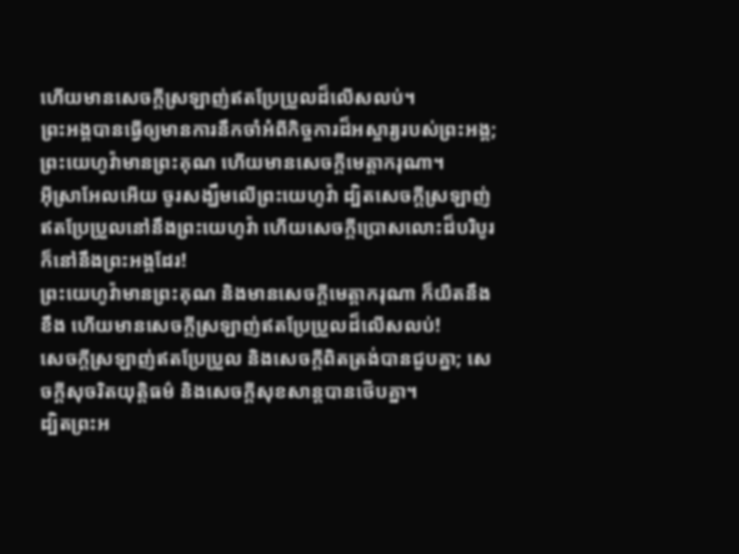ហើយមានសេចក្ដីស្រឡាញ់ឥតប្រែប្រួលដ៏លើសលប់។
ព្រះអង្គបានធ្វើឲ្យមានការនឹកចាំអំពីកិច្ចការដ៏អស្ចារ្យរបស់ព្រះអង្គ; ព្រះយេហូវ៉ាមានព្រះគុណ ហើយមានសេចក្ដីមេត្តាករុណា។
អ៊ីស្រាអែលអើយ ចូរសង្ឃឹមលើព្រះយេហូវ៉ា ដ្បិតសេចក្ដីស្រឡាញ់ឥតប្រែប្រួលនៅនឹងព្រះយេហូវ៉ា ហើយសេចក្ដីប្រោសលោះដ៏បរិបូរក៏នៅនឹងព្រះអង្គដែរ!
ព្រះយេហូវ៉ាមានព្រះគុណ និងមានសេចក្ដីមេត្តាករុណា ក៏យឺតនឹងខឹង ហើយមានសេចក្ដីស្រឡាញ់ឥតប្រែប្រួលដ៏លើសលប់!
សេចក្ដីស្រឡាញ់ឥតប្រែប្រួល និងសេចក្ដីពិតត្រង់បានជួបគ្នា; សេចក្ដីសុចរិតយុត្តិធម៌ និងសេចក្ដីសុខសាន្តបានថើបគ្នា។
ដ្បិតព្រះអ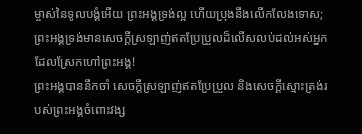ម្ចាស់នៃទូលបង្គំអើយ ព្រះអង្គទ្រង់ល្អ ហើយប្រុងនឹងលើកលែងទោស; ព្រះអង្គទ្រង់មានសេចក្ដីស្រឡាញ់ឥតប្រែប្រួលដ៏លើសលប់ដល់អស់អ្នកដែលស្រែកហៅព្រះអង្គ!
ព្រះអង្គបាននឹកចាំ សេចក្ដីស្រឡាញ់ឥតប្រែប្រួល និងសេចក្ដីស្មោះត្រង់របស់ព្រះអង្គចំពោះវង្ស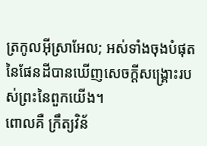ត្រកូលអ៊ីស្រាអែល; អស់ទាំងចុងបំផុតនៃផែនដីបានឃើញសេចក្ដីសង្គ្រោះរបស់ព្រះនៃពួកយើង។
ពោលគឺ ក្រឹត្យវិន័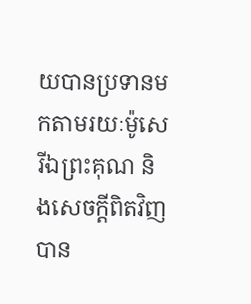យបានប្រទានមកតាមរយៈម៉ូសេ រីឯព្រះគុណ និងសេចក្ដីពិតវិញ បាន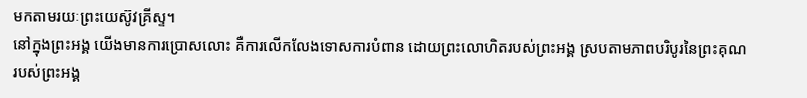មកតាមរយៈព្រះយេស៊ូវគ្រីស្ទ។
នៅក្នុងព្រះអង្គ យើងមានការប្រោសលោះ គឺការលើកលែងទោសការបំពាន ដោយព្រះលោហិតរបស់ព្រះអង្គ ស្របតាមភាពបរិបូរនៃព្រះគុណរបស់ព្រះអង្គ